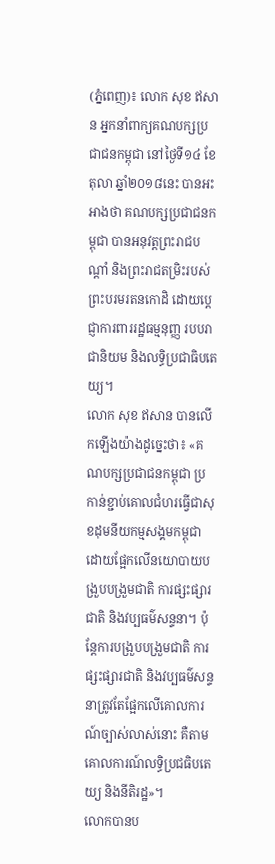(ភ្នំពេញ)៖ លោក សុខ ឥសាន អ្នកនាំពាក្យគណបក្សប្រជាជនកម្ពុជា នៅថ្ងៃទី១៤ ខែតុលា ឆ្នាំ២០១៨នេះ បានអះអាងថា គណបក្សប្រជាជនកម្ពុជា បានអនុវត្តព្រះរាជបណ្តាំ និងព្រះរាជតម្រិះរបស់ ព្រះបរមរតនកោដិ ដោយប្តេជ្ញាការពាររដ្ឋធម្មនុញ្ញ របបរាជានិយម និងលទ្ធិប្រជាធិបតេយ្យ។
លោក សុខ ឥសាន បានលើកឡើងយ៉ាងដូច្នេះថា៖ «គណបក្សប្រជាជនកម្ពុជា ប្រកាន់ខ្ជាប់គោលជំហរធ្វើជាសុខដុមនីយកម្មសង្គមកម្ពុជា ដោយផ្អែកលើនយោបាយបង្រួបបង្រួមជាតិ ការផ្សះផ្សារជាតិ និងវប្បធម៌សន្ទនា។ ប៉ុន្តែការបង្រួបបង្រួមជាតិ ការផ្សះផ្សារជាតិ និងវប្បធម៌សន្ទនាត្រូវតែផ្អែកលើគោលការណ៍ច្បាស់លាស់នោះ គឺតាមគោលការណ៍លទ្ធិប្រជធិបតេយ្យ និងនីតិរដ្ឋ»។
លោកបានប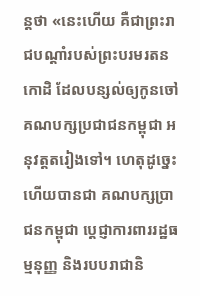ន្តថា «នេះហើយ គឺជាព្រះរាជបណ្តាំរបស់ព្រះបរមរតនកោដិ ដែលបន្សល់ឲ្យកូនចៅគណបក្សប្រជាជនកម្ពុជា អនុវត្តតរៀងទៅ។ ហេតុដូច្នេះហើយបានជា គណបក្សប្រាជនកម្ពុជា ប្តេជ្ញាការពាររដ្ឋធម្មនុញ្ញ និងរបបរាជានិ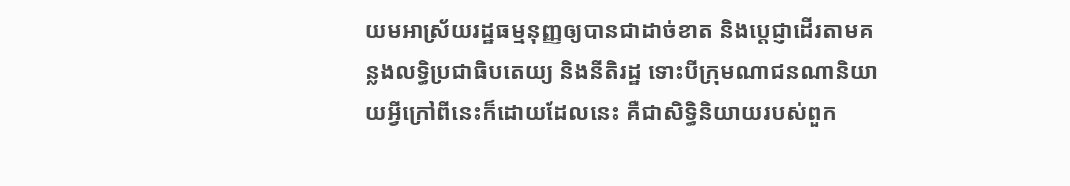យមអាស្រ័យរដ្ឋធម្មនុញ្ញឲ្យបានជាដាច់ខាត និងប្តេជ្ញាដើរតាមគន្លងលទ្ធិប្រជាធិបតេយ្យ និងនីតិរដ្ឋ ទោះបីក្រុមណាជនណានិយាយអ្វីក្រៅពីនេះក៏ដោយដែលនេះ គឺជាសិទ្ធិនិយាយរបស់ពួក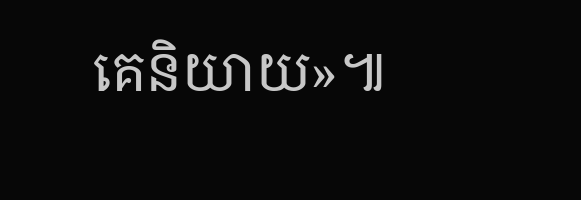គេនិយាយ»៕